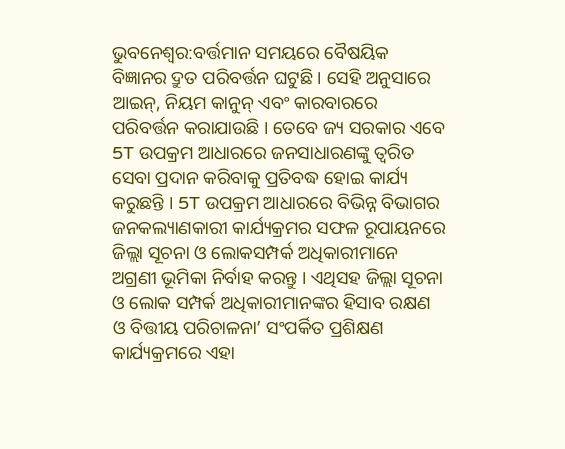ଭୁବନେଶ୍ବର:ବର୍ତ୍ତମାନ ସମୟରେ ବୈଷୟିକ ବିଜ୍ଞାନର ଦ୍ରୁତ ପରିବର୍ତ୍ତନ ଘଟୁଛି । ସେହି ଅନୁସାରେ ଆଇନ୍, ନିୟମ କାନୁନ୍ ଏବଂ କାରବାରରେ ପରିବର୍ତ୍ତନ କରାଯାଉଛି । ତେବେ ଜ୍ୟ ସରକାର ଏବେ 5T ଉପକ୍ରମ ଆଧାରରେ ଜନସାଧାରଣଙ୍କୁ ତ୍ବରିତ ସେବା ପ୍ରଦାନ କରିବାକୁ ପ୍ରତିବଦ୍ଧ ହୋଇ କାର୍ଯ୍ୟ କରୁଛନ୍ତି । 5T ଉପକ୍ରମ ଆଧାରରେ ବିଭିନ୍ନ ବିଭାଗର ଜନକଲ୍ୟାଣକାରୀ କାର୍ଯ୍ୟକ୍ରମର ସଫଳ ରୂପାୟନରେ ଜିଲ୍ଲା ସୂଚନା ଓ ଲୋକସମ୍ପର୍କ ଅଧିକାରୀମାନେ ଅଗ୍ରଣୀ ଭୂମିକା ନିର୍ବାହ କରନ୍ତୁ । ଏଥିସହ ଜିଲ୍ଲା ସୂଚନା ଓ ଲୋକ ସମ୍ପର୍କ ଅଧିକାରୀମାନଙ୍କର ହିସାବ ରକ୍ଷଣ ଓ ବିତ୍ତୀୟ ପରିଚାଳନା’ ସଂପର୍କିତ ପ୍ରଶିକ୍ଷଣ କାର୍ଯ୍ୟକ୍ରମରେ ଏହା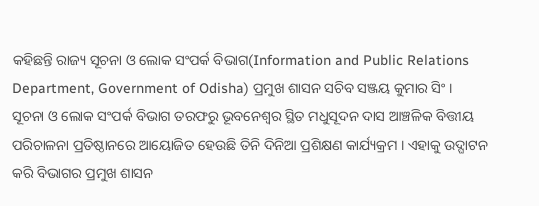କହିଛନ୍ତି ରାଜ୍ୟ ସୂଚନା ଓ ଲୋକ ସଂପର୍କ ବିଭାଗ(Information and Public Relations Department, Government of Odisha) ପ୍ରମୁଖ ଶାସନ ସଚିବ ସଞ୍ଜୟ କୁମାର ସିଂ ।
ସୂଚନା ଓ ଲୋକ ସଂପର୍କ ବିଭାଗ ତରଫରୁ ଭୂବନେଶ୍ବର ସ୍ଥିତ ମଧୁସୂଦନ ଦାସ ଆଞ୍ଚଳିକ ବିତ୍ତୀୟ ପରିଚାଳନା ପ୍ରତିଷ୍ଠାନରେ ଆୟୋଜିତ ହେଉଛି ତିନି ଦିନିଆ ପ୍ରଶିକ୍ଷଣ କାର୍ଯ୍ୟକ୍ରମ । ଏହାକୁ ଉଦ୍ଘାଟନ କରି ବିଭାଗର ପ୍ରମୁଖ ଶାସନ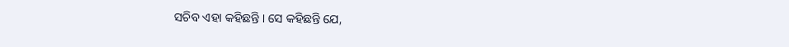ସଚିବ ଏହା କହିଛନ୍ତି । ସେ କହିଛନ୍ତି ଯେ,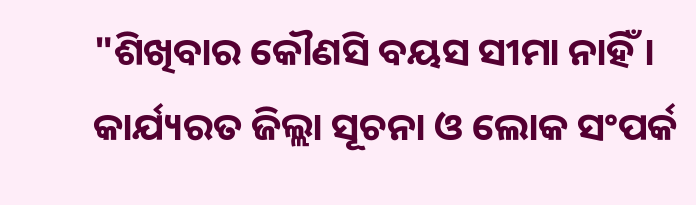"ଶିଖିବାର କୌଣସି ବୟସ ସୀମା ନାହିଁ । କାର୍ଯ୍ୟରତ ଜିଲ୍ଲା ସୂଚନା ଓ ଲୋକ ସଂପର୍କ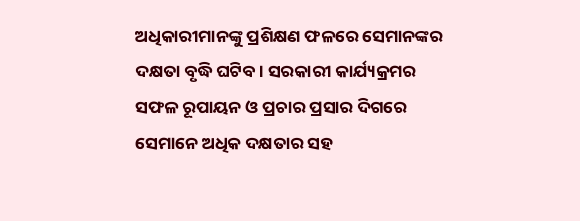ଅଧିକାରୀମାନଙ୍କୁ ପ୍ରଶିକ୍ଷଣ ଫଳରେ ସେମାନଙ୍କର ଦକ୍ଷତା ବୃଦ୍ଧି ଘଟିବ । ସରକାରୀ କାର୍ଯ୍ୟକ୍ରମର ସଫଳ ରୂପାୟନ ଓ ପ୍ରଚାର ପ୍ରସାର ଦିଗରେ ସେମାନେ ଅଧିକ ଦକ୍ଷତାର ସହ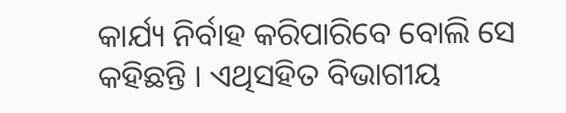କାର୍ଯ୍ୟ ନିର୍ବାହ କରିପାରିବେ ବୋଲି ସେ କହିଛନ୍ତି । ଏଥିସହିତ ବିଭାଗୀୟ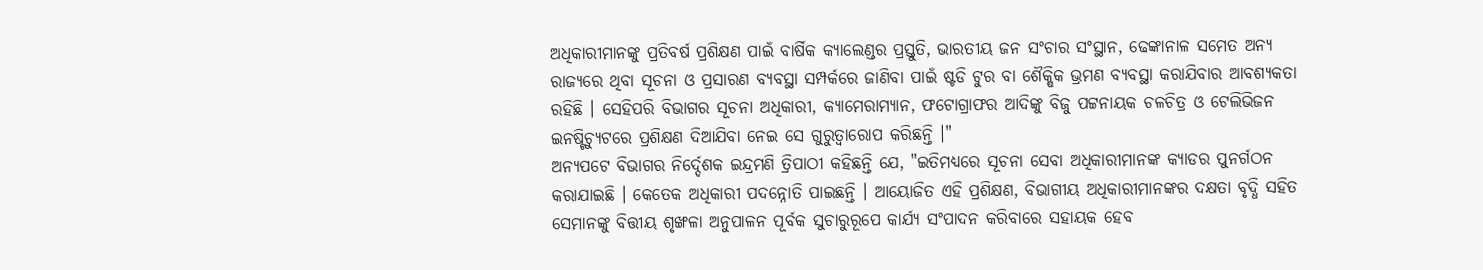ଅଧିକାରୀମାନଙ୍କୁ ପ୍ରତିବର୍ଷ ପ୍ରଶିକ୍ଷଣ ପାଇଁ ବାର୍ଷିକ କ୍ୟାଲେଣ୍ଡର ପ୍ରସ୍ତୁତି, ଭାରତୀୟ ଜନ ସଂଚାର ସଂସ୍ଥାନ, ଢେଙ୍କାନାଳ ସମେତ ଅନ୍ୟ ରାଜ୍ୟରେ ଥିବା ସୂଚନା ଓ ପ୍ରସାରଣ ବ୍ୟବସ୍ଥା ସମ୍ପର୍କରେ ଜାଣିବା ପାଇଁ ଷ୍ଟଡି ଟୁର ବା ଶୈକ୍ଷିକ ଭ୍ରମଣ ବ୍ୟବସ୍ଥା କରାଯିବାର ଆବଶ୍ୟକତା ରହିଛି । ସେହିପରି ବିଭାଗର ସୂଚନା ଅଧିକାରୀ, କ୍ୟାମେରାମ୍ୟାନ, ଫଟୋଗ୍ରାଫର ଆଦିଙ୍କୁ ବିଜୁ ପଟ୍ଟନାୟକ ଚଳଚିତ୍ର ଓ ଟେଲିଭିଜନ ଇନଷ୍ଟିଚ୍ୟୁଟରେ ପ୍ରଶିକ୍ଷଣ ଦିଆଯିବା ନେଇ ସେ ଗୁରୁତ୍ବାରୋପ କରିଛନ୍ତି ।"
ଅନ୍ୟପଟେ ବିଭାଗର ନିର୍ଦ୍ଦେଶକ ଇନ୍ଦ୍ରମଣି ତ୍ରିପାଠୀ କହିଛନ୍ତି ଯେ, "ଇତିମଧ୍ୟରେ ସୂଚନା ସେବା ଅଧିକାରୀମାନଙ୍କ କ୍ୟାଡର ପୁନର୍ଗଠନ କରାଯାଇଛି । କେତେକ ଅଧିକାରୀ ପଦନ୍ନୋତି ପାଇଛନ୍ତି । ଆୟୋଜିତ ଏହି ପ୍ରଶିକ୍ଷଣ, ବିଭାଗୀୟ ଅଧିକାରୀମାନଙ୍କର ଦକ୍ଷତା ବୃଦ୍ଧି ସହିତ ସେମାନଙ୍କୁ ବିତ୍ତୀୟ ଶୃଙ୍ଖଳା ଅନୁପାଳନ ପୂର୍ବକ ସୁଚାରୁରୂପେ କାର୍ଯ୍ୟ ସଂପାଦନ କରିବାରେ ସହାୟକ ହେବ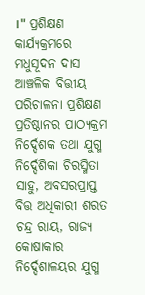।" ପ୍ରଶିକ୍ଷଣ କାର୍ଯ୍ୟକ୍ରମରେ ମଧୁସୂଦନ ଦାସ ଆଞ୍ଚଳିକ ବିତ୍ତୀୟ ପରିଚାଳନା ପ୍ରଶିକ୍ଷଣ ପ୍ରତିଷ୍ଠାନର ପାଠ୍ୟକ୍ରମ ନିର୍ଦ୍ଦେଶକ ତଥା ଯୁଗ୍ମ ନିର୍ଦ୍ଦେଶିକା ଚିରସ୍ମିତା ସାହୁ, ଅବସରପ୍ରାପ୍ତ ବିତ୍ତ ଅଧିକାରୀ ଶରତ ଚନ୍ଦ୍ର ରାୟ, ରାଜ୍ୟ କୋଷାକାର ନିର୍ଦ୍ଦେଶାଳୟର ଯୁଗ୍ମ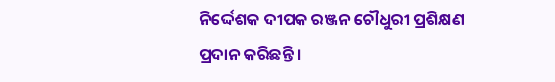ନିର୍ଦ୍ଦେଶକ ଦୀପକ ରଞ୍ଜନ ଚୌଧୁରୀ ପ୍ରଶିକ୍ଷଣ ପ୍ରଦାନ କରିଛନ୍ତି ।